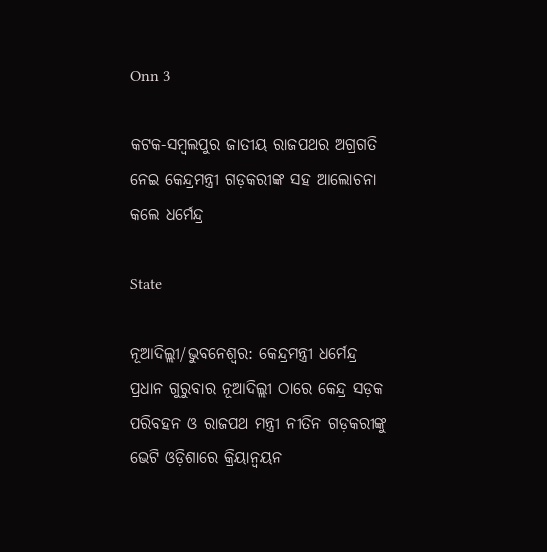Onn 3

କଟକ-ସମ୍ବଲପୁର ଜାତୀୟ ରାଜପଥର ଅଗ୍ରଗତି ନେଇ କେନ୍ଦ୍ରମନ୍ତ୍ରୀ ଗଡ଼କରୀଙ୍କ ସହ ଆଲୋଚନା କଲେ ଧର୍ମେନ୍ଦ୍ର

State

ନୂଆଦିଲ୍ଲୀ/ଭୁବନେଶ୍ୱର: କେନ୍ଦ୍ରମନ୍ତ୍ରୀ ଧର୍ମେନ୍ଦ୍ର ପ୍ରଧାନ ଗୁରୁବାର ନୂଆଦିଲ୍ଲୀ ଠାରେ କେନ୍ଦ୍ର ସଡ଼କ ପରିବହନ ଓ ରାଜପଥ ମନ୍ତ୍ରୀ ନୀତିନ ଗଡ଼କରୀଙ୍କୁ ଭେଟି ଓଡ଼ିଶାରେ କ୍ରିୟାନ୍ୱୟନ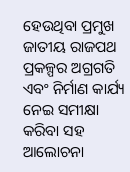ହେଉଥିବା ପ୍ରମୁଖ ଜାତୀୟ ରାଜପଥ ପ୍ରକଳ୍ପର ଅଗ୍ରଗତି ଏବଂ ନିର୍ମାଣ କାର୍ଯ୍ୟ ନେଇ ସମୀକ୍ଷା କରିବା ସହ ଆଲୋଚନା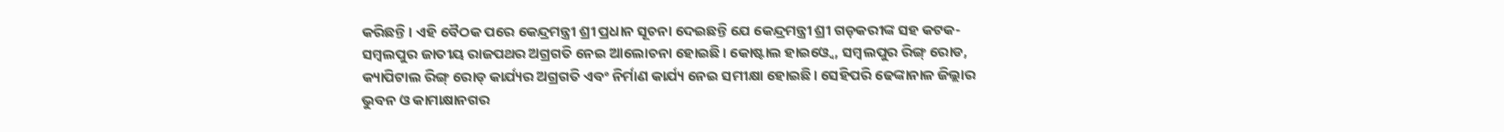କରିଛନ୍ତି। ଏହି ବୈଠକ ପରେ କେନ୍ଦ୍ରମନ୍ତ୍ରୀ ଶ୍ରୀ ପ୍ରଧାନ ସୂଚନା ଦେଇଛନ୍ତି ଯେ କେନ୍ଦ୍ରମନ୍ତ୍ରୀ ଶ୍ରୀ ଗଡ଼କରୀଙ୍କ ସହ କଟକ-ସମ୍ବଲପୁର ଜାତୀୟ ରାଜପଥର ଅଗ୍ରଗତି ନେଇ ଆଲୋଚନା ହୋଇଛି। କୋଷ୍ଟାଲ ହାଇଓ୍ୱେ, ସମ୍ବଲପୁର ରିଙ୍ଗ୍ ରୋଡ, କ୍ୟାପିଟାଲ ରିଙ୍ଗ୍ ରୋଡ୍ କାର୍ଯ୍ୟର ଅଗ୍ରଗତି ଏବଂ ନିର୍ମାଣ କାର୍ଯ୍ୟ ନେଇ ସମୀକ୍ଷା ହୋଇଛି। ସେହିପରି ଢେଙ୍କାନାଳ ଜିଲ୍ଲାର ଭୁବନ ଓ କାମାକ୍ଷାନଗର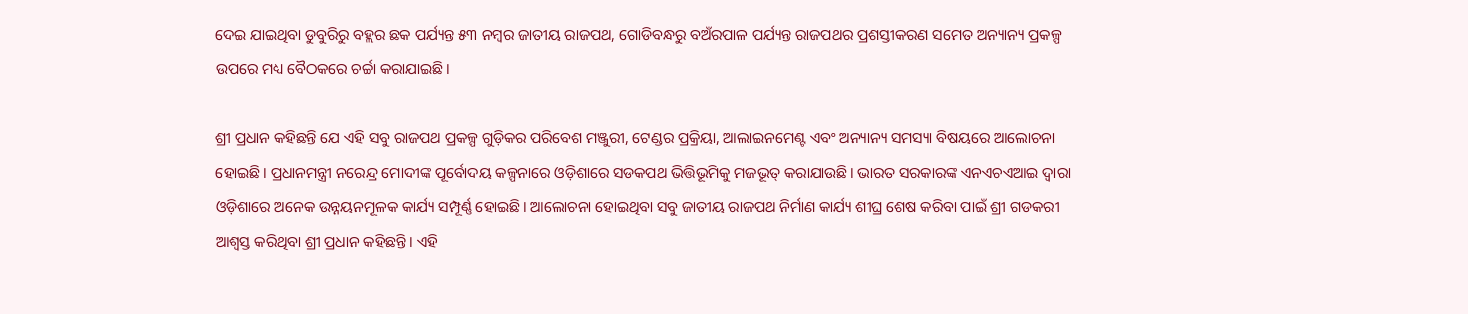ଦେଇ ଯାଇଥିବା ଡୁବୁରିରୁ ବହ୍ଲର ଛକ ପର୍ଯ୍ୟନ୍ତ ୫୩ ନମ୍ବର ଜାତୀୟ ରାଜପଥ, ଗୋଡିବନ୍ଧରୁ ବଅଁରପାଳ ପର୍ଯ୍ୟନ୍ତ ରାଜପଥର ପ୍ରଶସ୍ତୀକରଣ ସମେତ ଅନ୍ୟାନ୍ୟ ପ୍ରକଳ୍ପ ଉପରେ ମଧ୍ୟ ବୈଠକରେ ଚର୍ଚ୍ଚା କରାଯାଇଛି।

ଶ୍ରୀ ପ୍ରଧାନ କହିଛନ୍ତି ଯେ ଏହି ସବୁ ରାଜପଥ ପ୍ରକଳ୍ପ ଗୁଡ଼ିକର ପରିବେଶ ମଞ୍ଜୁରୀ, ଟେଣ୍ଡର ପ୍ରକ୍ରିୟା, ଆଲାଇନମେଣ୍ଟ ଏବଂ ଅନ୍ୟାନ୍ୟ ସମସ୍ୟା ବିଷୟରେ ଆଲୋଚନା ହୋଇଛି। ପ୍ରଧାନମନ୍ତ୍ରୀ ନରେନ୍ଦ୍ର ମୋଦୀଙ୍କ ପୂର୍ବୋଦୟ କଳ୍ପନାରେ ଓଡ଼ିଶାରେ ସଡକପଥ ଭିତ୍ତିଭୂମିକୁ ମଜଭୂତ୍ କରାଯାଉଛି। ଭାରତ ସରକାରଙ୍କ ଏନଏଚଏଆଇ ଦ୍ୱାରା ଓଡ଼ିଶାରେ ଅନେକ ଉନ୍ନୟନମୂଳକ କାର୍ଯ୍ୟ ସମ୍ପୂର୍ଣ୍ଣ ହୋଇଛି। ଆଲୋଚନା ହୋଇଥିବା ସବୁ ଜାତୀୟ ରାଜପଥ ନିର୍ମାଣ କାର୍ଯ୍ୟ ଶୀଘ୍ର ଶେଷ କରିବା ପାଇଁ ଶ୍ରୀ ଗଡକରୀ ଆଶ୍ୱସ୍ତ କରିଥିବା ଶ୍ରୀ ପ୍ରଧାନ କହିଛନ୍ତି। ଏହି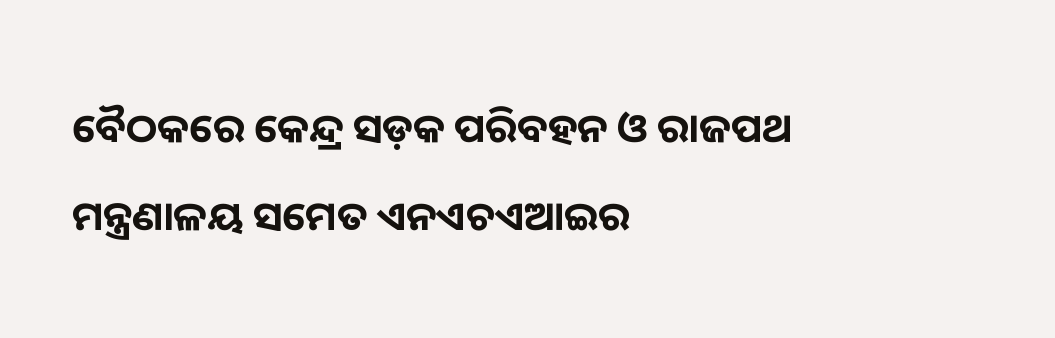ବୈଠକରେ କେନ୍ଦ୍ର ସଡ଼କ ପରିବହନ ଓ ରାଜପଥ ମନ୍ତ୍ରଣାଳୟ ସମେତ ଏନଏଚଏଆଇର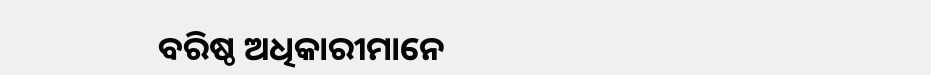ବରିଷ୍ଠ ଅଧିକାରୀମାନେ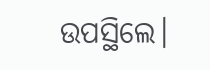ଉପସ୍ଥିଲେ।